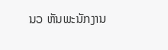ນວ ຫັນພະນັກງານ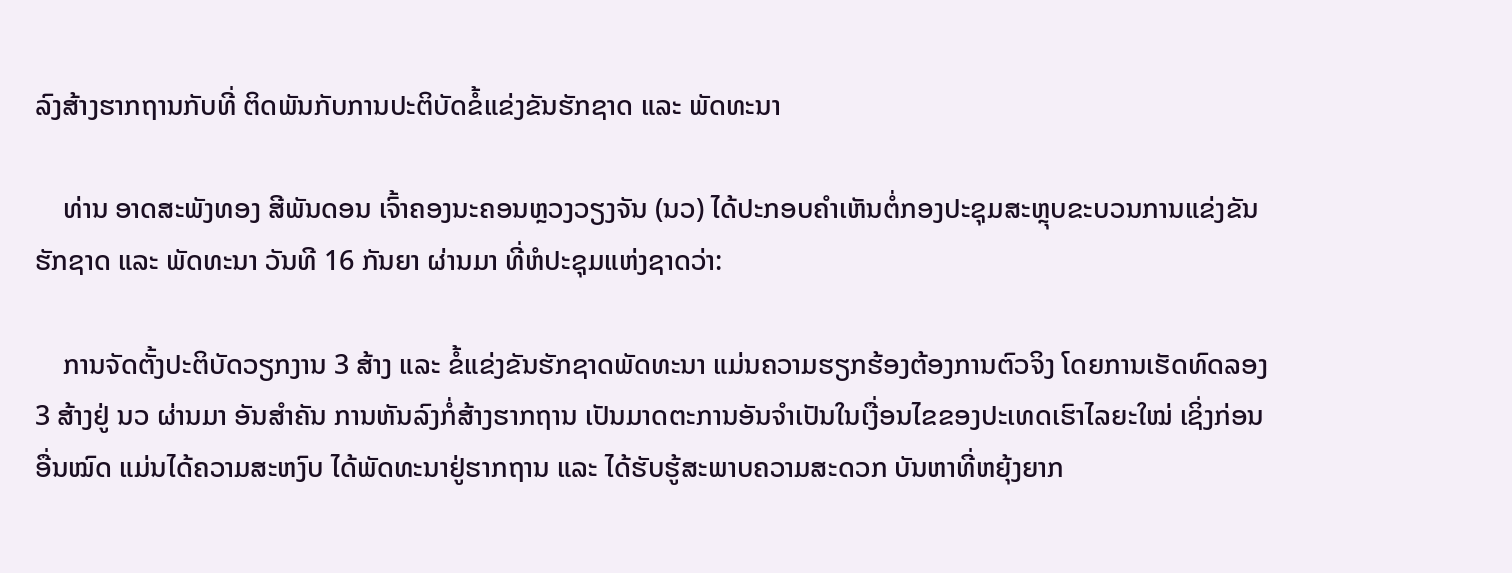ລົງສ້າງຮາກຖານກັບທີ່ ຕິດພັນກັບການປະຕິບັດຂໍ້ແຂ່ງຂັນຮັກຊາດ ແລະ ພັດທະນາ

    ທ່ານ ອາດສະພັງທອງ ສີພັນດອນ ເຈົ້າຄອງນະຄອນຫຼວງວຽງຈັນ (ນວ) ໄດ້ປະກອບຄໍາເຫັນຕໍ່ກອງປະຊຸມສະຫຼຸບຂະບວນການແຂ່ງຂັນຮັກຊາດ ແລະ ພັດທະນາ ວັນທີ 16 ກັນຍາ ຜ່ານມາ ທີ່ຫໍປະຊຸມແຫ່ງຊາດວ່າ:

    ການຈັດຕັ້ງປະຕິບັດວຽກງານ 3 ສ້າງ ແລະ ຂໍ້ແຂ່ງຂັນຮັກຊາດພັດທະນາ ແມ່ນຄວາມຮຽກຮ້ອງຕ້ອງການຕົວຈິງ ໂດຍການເຮັດທົດລອງ 3 ສ້າງຢູ່ ນວ ຜ່ານມາ ອັນສໍາຄັນ ການຫັນລົງກໍ່ສ້າງຮາກຖານ ເປັນມາດຕະການອັນຈໍາເປັນໃນເງື່ອນໄຂຂອງປະເທດເຮົາໄລຍະໃໝ່ ເຊິ່ງກ່ອນອື່ນໝົດ ແມ່ນໄດ້ຄວາມສະຫງົບ ໄດ້ພັດທະນາຢູ່ຮາກຖານ ແລະ ໄດ້ຮັບຮູ້ສະພາບຄວາມສະດວກ ບັນຫາທີ່ຫຍຸ້ງຍາກ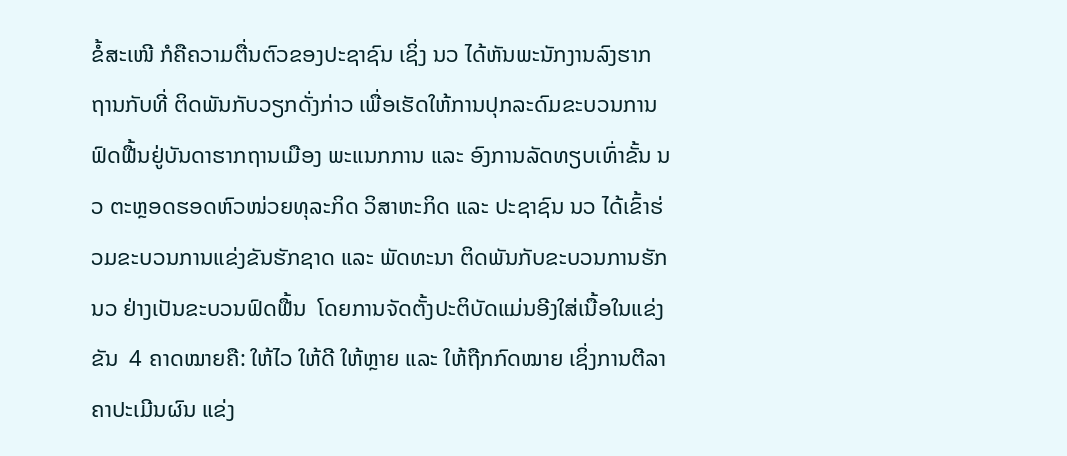ຂໍ້ສະເໜີ ກໍຄືຄວາມຕື່ນຕົວຂອງປະຊາຊົນ ເຊິ່ງ ນວ ໄດ້ຫັນພະນັກງານລົງຮາກຖານກັບທີ່ ຕິດພັນກັບວຽກດັ່ງກ່າວ ເພື່ອເຮັດໃຫ້ການປຸກລະດົມຂະບວນການຟົດຟື້ນຢູ່ບັນດາຮາກຖານເມືອງ ພະແນກການ ແລະ ອົງການລັດທຽບເທົ່າຂັ້ນ ນວ ຕະຫຼອດຮອດຫົວໜ່ວຍທຸລະກິດ ວິສາຫະກິດ ແລະ ປະຊາຊົນ ນວ ໄດ້ເຂົ້າຮ່ວມຂະບວນການແຂ່ງຂັນຮັກຊາດ ແລະ ພັດທະນາ ຕິດພັນກັບຂະບວນການຮັກ ນວ ຢ່າງເປັນຂະບວນຟົດຟື້ນ  ໂດຍການຈັດຕັ້ງປະຕິບັດແມ່ນອີງໃສ່ເນື້ອໃນແຂ່ງຂັນ  4 ຄາດໝາຍຄື: ໃຫ້ໄວ ໃຫ້ດີ ໃຫ້ຫຼາຍ ແລະ ໃຫ້ຖືກກົດໝາຍ ເຊິ່ງການຕີລາຄາປະເມີນຜົນ ແຂ່ງ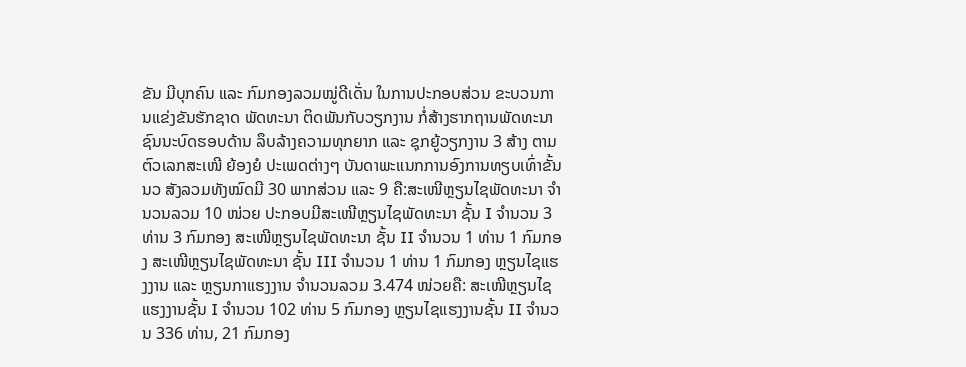ຂັນ ມີບຸກຄົນ ແລະ ກົມກອງລວມໝູ່ດີເດັ່ນ ໃນການປະກອບສ່ວນ ຂະບວນການແຂ່ງຂັນຮັກຊາດ ພັດທະນາ ຕິດພັນກັບວຽກງານ ກໍ່ສ້າງຮາກຖານພັດທະນາ ຊົນນະບົດຮອບດ້ານ ລຶບລ້າງຄວາມທຸກຍາກ ແລະ ຊຸກຍູ້ວຽກງານ 3 ສ້າງ ຕາມຕົວເລກສະເໜີ ຍ້ອງຍໍ ປະເພດຕ່າງໆ ບັນດາພະແນກການອົງການທຽບເທົ່າຂັ້ນ ນວ ສັງລວມທັງໝົດມີ 30 ພາກສ່ວນ ແລະ 9 ຄື:ສະເໜີຫຼຽນໄຊພັດທະນາ ຈໍານວນລວມ 10 ໜ່ວຍ ປະກອບມີສະເໜີຫຼຽນໄຊພັດທະນາ ຊັ້ນ I ຈໍານວນ 3 ທ່ານ 3 ກົມກອງ ສະເໜີຫຼຽນໄຊພັດທະນາ ຊັ້ນ II ຈໍານວນ 1 ທ່ານ 1 ກົມກອງ ສະເໜີຫຼຽນໄຊພັດທະນາ ຊັ້ນ III ຈໍານວນ 1 ທ່ານ 1 ກົມກອງ ຫຼຽນໄຊແຮງງານ ແລະ ຫຼຽນກາແຮງງານ ຈໍານວນລວມ 3.474 ໜ່ວຍຄື: ສະເໜີຫຼຽນໄຊແຮງງານຊັ້ນ I ຈໍານວນ 102 ທ່ານ 5 ກົມກອງ ຫຼຽນໄຊແຮງງານຊັ້ນ II ຈໍານວນ 336 ທ່ານ, 21 ກົມກອງ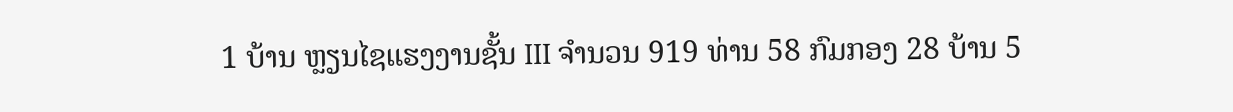1 ບ້ານ ຫຼຽນໄຊແຮງງານຊັ້ນ III ຈໍານວນ 919 ທ່ານ 58 ກົມກອງ 28 ບ້ານ 5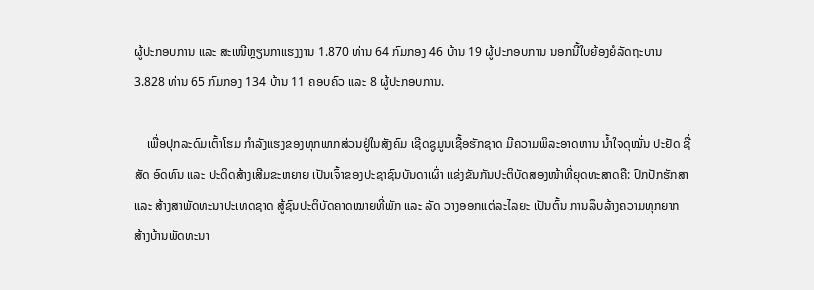ຜູ້ປະກອບການ ແລະ ສະເໜີຫຼຽນກາແຮງງານ 1.870 ທ່ານ 64 ກົມກອງ 46 ບ້ານ 19 ຜູ້ປະກອບການ ນອກນີ້ໃບຍ້ອງຍໍລັດຖະບານ 3.828 ທ່ານ 65 ກົມກອງ 134 ບ້ານ 11 ຄອບຄົວ ແລະ 8 ຜູ້ປະກອບການ.

    ເພື່ອປຸກລະດົມເຕົ້າໂຮມ ກໍາລັງແຮງຂອງທຸກພາກສ່ວນຢູ່ໃນສັງຄົມ ເຊີດຊູມູນເຊື້ອຮັກຊາດ ມີຄວາມພິລະອາດຫານ ນໍ້າໃຈດຸໝັ່ນ ປະຢັດ ຊື່ສັດ ອົດທົນ ແລະ ປະດິດສ້າງເສີມຂະຫຍາຍ ເປັນເຈົ້າຂອງປະຊາຊົນບັນດາເຜົ່າ ແຂ່ງຂັນກັນປະຕິບັດສອງໜ້າທີ່ຍຸດທະສາດຄື: ປົກປັກຮັກສາ ແລະ ສ້າງສາພັດທະນາປະເທດຊາດ ສູ້ຊົນປະຕິບັດຄາດໝາຍທີ່ພັກ ແລະ ລັດ ວາງອອກແຕ່ລະໄລຍະ ເປັນຕົ້ນ ການລຶບລ້າງຄວາມທຸກຍາກ ສ້າງບ້ານພັດທະນາ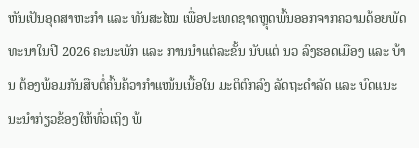ຫັນເປັນອຸດສາຫະກໍາ ແລະ ທັນສະໄໝ ເພື່ອປະເທດຊາດຫຼຸດພົ້ນອອກຈາກຄວາມດ້ອຍພັດທະນາໃນປີ 2026 ຄະນະພັກ ແລະ ການນໍາແຕ່ລະຂັ້ນ ນັບແຕ່ ນວ ລົງຮອດເມືອງ ແລະ ບ້ານ ຕ້ອງພ້ອມກັນສືບຕໍ່ຄົ້ນຄ້ວາກໍາແໜ້ນເນື້ອໃນ ມະຕິຕົກລົງ ລັດຖະດໍາລັດ ແລະ ບົດແນະນະນໍາກ່ຽວຂ້ອງໃຫ້ທົ່ວເຖິງ ພ້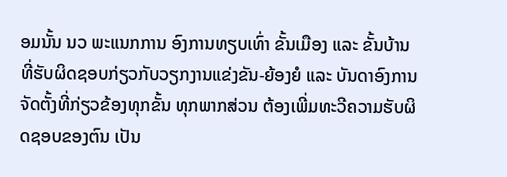ອມນັ້ນ ນວ ພະແນກການ ອົງການທຽບເທົ່າ ຂັ້ນເມືອງ ແລະ ຂັ້ນບ້ານ ທີ່ຮັບຜິດຊອບກ່ຽວກັບວຽກງານແຂ່ງຂັນ-ຍ້ອງຍໍ ແລະ ບັນດາອົງການຈັດຕັ້ງທີ່ກ່ຽວຂ້ອງທຸກຂັ້ນ ທຸກພາກສ່ວນ ຕ້ອງເພີ່ມທະວີຄວາມຮັບຜິດຊອບຂອງຕົນ ເປັນ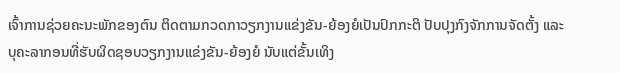ເຈົ້າການຊ່ວຍຄະນະພັກຂອງຕົນ ຕິດຕາມກວດກາວຽກງານແຂ່ງຂັນ-ຍ້ອງຍໍເປັນປົກກະຕິ ປັບປຸງກົງຈັກການຈັດຕັ້ງ ແລະ ບຸຄະລາກອນທີ່ຮັບຜິດຊອບວຽກງານແຂ່ງຂັນ-ຍ້ອງຍໍ ນັບແຕ່ຂັ້ນເທິງ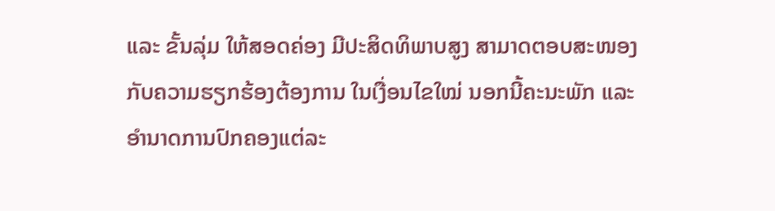ແລະ ຂັ້ນລຸ່ມ ໃຫ້ສອດຄ່ອງ ມີປະສິດທິພາບສູງ ສາມາດຕອບສະໜອງກັບຄວາມຮຽກຮ້ອງຕ້ອງການ ໃນເງື່ອນໄຂໃໝ່ ນອກນີ້ຄະນະພັກ ແລະ ອໍານາດການປົກຄອງແຕ່ລະ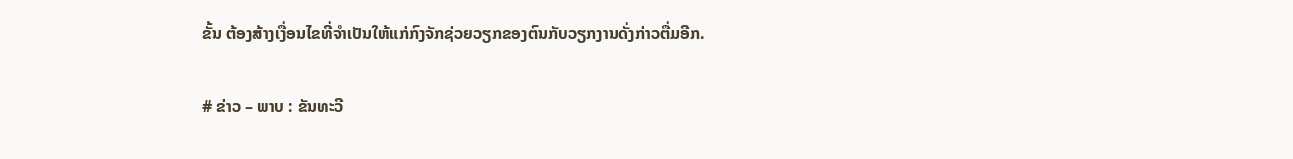ຂັ້ນ ຕ້ອງສ້າງເງື່ອນໄຂທີ່ຈໍາເປັນໃຫ້ແກ່ກົງຈັກຊ່ວຍວຽກຂອງຕົນກັບວຽກງານດັ່ງກ່າວຕື່ມອີກ.

# ຂ່າວ – ພາບ : ຂັນທະວີ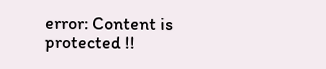error: Content is protected !!